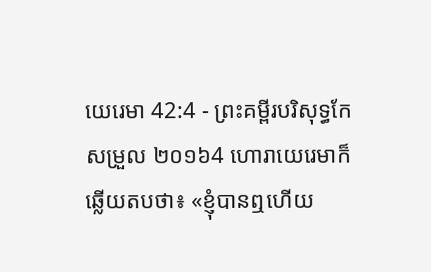យេរេមា 42:4 - ព្រះគម្ពីរបរិសុទ្ធកែសម្រួល ២០១៦4 ហោរាយេរេមាក៏ឆ្លើយតបថា៖ «ខ្ញុំបានឮហើយ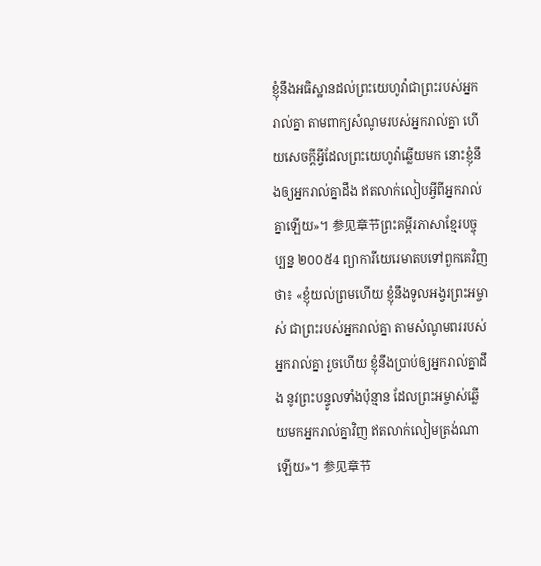ខ្ញុំនឹងអធិស្ឋានដល់ព្រះយេហូវ៉ាជាព្រះរបស់អ្នករាល់គ្នា តាមពាក្យសំណូមរបស់អ្នករាល់គ្នា ហើយសេចក្ដីអ្វីដែលព្រះយេហូវ៉ាឆ្លើយមក នោះខ្ញុំនឹងឲ្យអ្នករាល់គ្នាដឹង ឥតលាក់លៀបអ្វីពីអ្នករាល់គ្នាឡើយ»។ 参见章节ព្រះគម្ពីរភាសាខ្មែរបច្ចុប្បន្ន ២០០៥4 ព្យាការីយេរេមាតបទៅពួកគេវិញថា៖ «ខ្ញុំយល់ព្រមហើយ ខ្ញុំនឹងទូលអង្វរព្រះអម្ចាស់ ជាព្រះរបស់អ្នករាល់គ្នា តាមសំណូមពររបស់អ្នករាល់គ្នា រួចហើយ ខ្ញុំនឹងប្រាប់ឲ្យអ្នករាល់គ្នាដឹង នូវព្រះបន្ទូលទាំងប៉ុន្មាន ដែលព្រះអម្ចាស់ឆ្លើយមកអ្នករាល់គ្នាវិញ ឥតលាក់លៀមត្រង់ណាឡើយ»។ 参见章节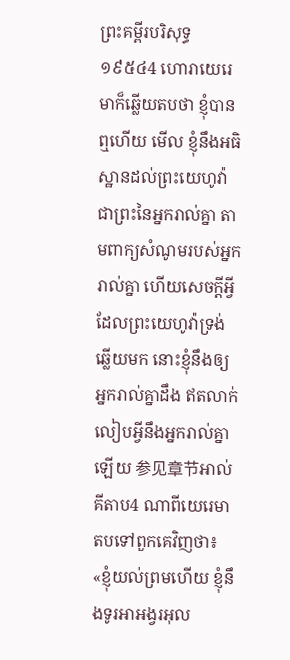ព្រះគម្ពីរបរិសុទ្ធ ១៩៥៤4 ហោរាយេរេមាក៏ឆ្លើយតបថា ខ្ញុំបានឮហើយ មើល ខ្ញុំនឹងអធិស្ឋានដល់ព្រះយេហូវ៉ាជាព្រះនៃអ្នករាល់គ្នា តាមពាក្យសំណូមរបស់អ្នករាល់គ្នា ហើយសេចក្ដីអ្វីដែលព្រះយេហូវ៉ាទ្រង់ឆ្លើយមក នោះខ្ញុំនឹងឲ្យអ្នករាល់គ្នាដឹង ឥតលាក់លៀបអ្វីនឹងអ្នករាល់គ្នាឡើយ 参见章节អាល់គីតាប4 ណាពីយេរេមាតបទៅពួកគេវិញថា៖ «ខ្ញុំយល់ព្រមហើយ ខ្ញុំនឹងទូរអាអង្វរអុល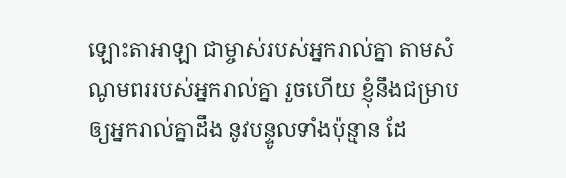ឡោះតាអាឡា ជាម្ចាស់របស់អ្នករាល់គ្នា តាមសំណូមពររបស់អ្នករាល់គ្នា រួចហើយ ខ្ញុំនឹងជម្រាបឲ្យអ្នករាល់គ្នាដឹង នូវបន្ទូលទាំងប៉ុន្មាន ដែ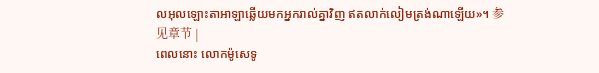លអុលឡោះតាអាឡាឆ្លើយមកអ្នករាល់គ្នាវិញ ឥតលាក់លៀមត្រង់ណាឡើយ»។ 参见章节 |
ពេលនោះ លោកម៉ូសេទូ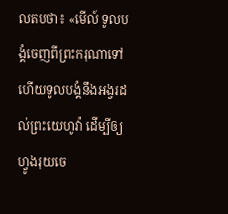លតបថា៖ «មើល៍ ទូលបង្គំចេញពីព្រះករុណាទៅ ហើយទូលបង្គំនឹងអង្វរដល់ព្រះយេហូវ៉ា ដើម្បីឲ្យហ្វូងរុយចេ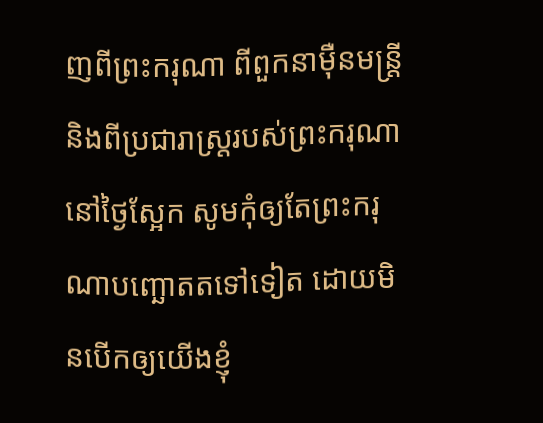ញពីព្រះករុណា ពីពួកនាម៉ឺនមន្ត្រី និងពីប្រជារាស្ត្ររបស់ព្រះករុណានៅថ្ងៃស្អែក សូមកុំឲ្យតែព្រះករុណាបញ្ឆោតតទៅទៀត ដោយមិនបើកឲ្យយើងខ្ញុំ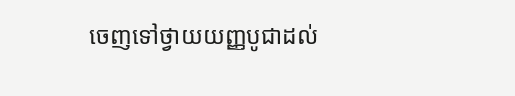ចេញទៅថ្វាយយញ្ញបូជាដល់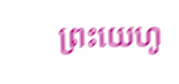ព្រះយេហូ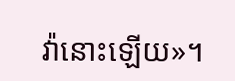វ៉ានោះឡើយ»។